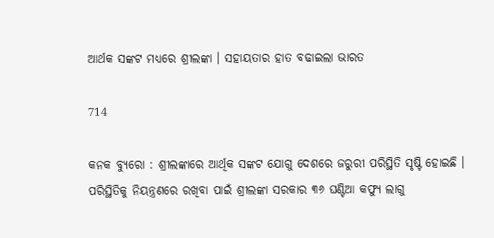ଆର୍ଥକ ସଙ୍କଟ ମଧ୍ୟରେ ଶ୍ରୀଲଙ୍କା । ସହାୟତାର ହାତ ବଢାଇଲା ଭାରତ

714

କନକ ବ୍ୟୁରୋ : ଶ୍ରୀଲଙ୍କାରେ ଆର୍ଥିକ ସଙ୍କଟ ଯୋଗୁ ଦେଶରେ ଜରୁରୀ ପରିସ୍ଥିତି ସୃଷ୍ଟି ହୋଇଛି । ପରିସ୍ଥିତିକୁ ନିୟନ୍ତ୍ରଣରେ ରଖିବା ପାଇଁ ଶ୍ରୀଲଙ୍କା ସରକାର ୩୬ ଘଣ୍ଟିଆ କଫ୍ୟୁ ଲାଗୁ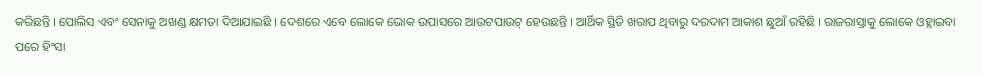କରିଛନ୍ତି । ପୋଲିସ ଏବଂ ସେନାକୁ ଅଖଣ୍ଡ କ୍ଷମତା ଦିଆଯାଇଛି । ଦେଶରେ ଏବେ ଲୋକେ ଭୋକ ଉପାସରେ ଆଉଟପାଉଟ୍ ହେଉଛନ୍ତି । ଆର୍ଥିକ ସ୍ଥିତି ଖରାପ ଥିବାରୁ ଦରଦାମ ଆକାଶ ଛୁଆଁ ରହିଛି । ରାଜରାସ୍ତାକୁ ଲୋକେ ଓହ୍ଲାଇବା ପରେ ହିଂସା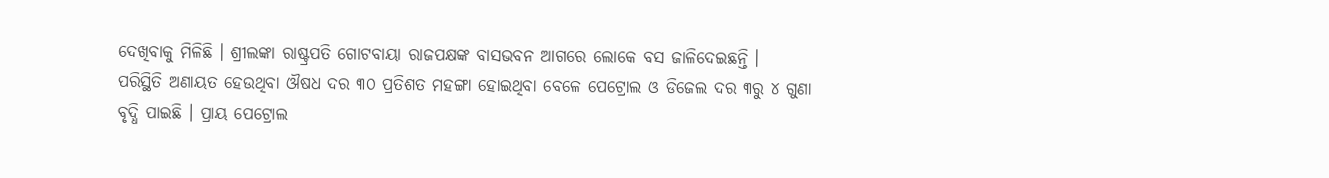ଦେଖିବାକୁ ମିଳିଛି । ଶ୍ରୀଲଙ୍କା ରାଷ୍ଟ୍ରପତି ଗୋଟବାୟା ରାଜପକ୍ଷଙ୍କ ବାସଭବନ ଆଗରେ ଲୋକେ ବସ ଜାଳିଦେଇଛନ୍ତି ।
ପରିସ୍ଥିତି ଅଣାୟତ ହେଉଥିବା ଔଷଧ ଦର ୩୦ ପ୍ରତିଶତ ମହଙ୍ଗା ହୋଇଥିବା ବେଳେ ପେଟ୍ରୋଲ ଓ ଡିଜେଲ ଦର ୩ରୁ ୪ ଗୁଣା ବୃଦ୍ଧି ପାଇଛି । ପ୍ରାୟ ପେଟ୍ରୋଲ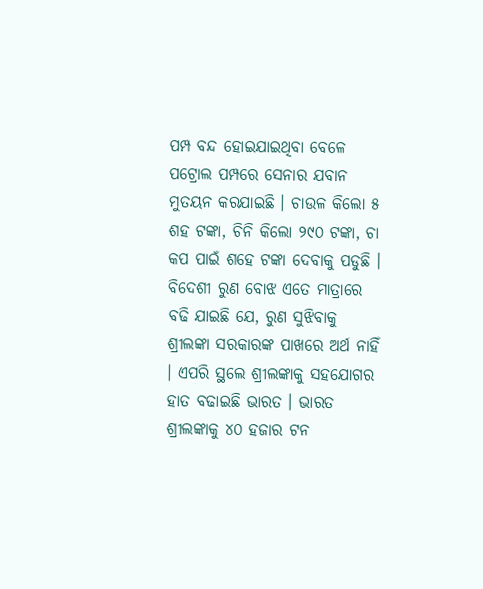ପମ୍ପ ବନ୍ଦ ହୋଇଯାଇଥିବା ବେଳେ ପଟ୍ରୋଲ ପମ୍ପରେ ସେନାର ଯବାନ ମୁତୟନ କରଯାଇଛି । ଚାଉଳ କିଲୋ ୫ ଶହ ଟଙ୍କା, ଚିନି କିଲୋ ୨୯୦ ଟଙ୍କା, ଚା କପ ପାଇଁ ଶହେ ଟଙ୍କା ଦେବାକୁ ପଡୁଛି । ବିଦେଶୀ ରୁଣ ବୋଝ ଏତେ ମାତ୍ରାରେ ବଢି ଯାଇଛି ଯେ, ରୁଣ ସୁଝିବାକୁ ଶ୍ରୀଲଙ୍କା ସରକାରଙ୍କ ପାଖରେ ଅର୍ଥ ନାହିଁ । ଏପରି ସ୍ଥଲେ ଶ୍ରୀଲଙ୍କାକୁ ସହଯୋଗର ହାତ ବଢାଇଛି ଭାରତ । ଭାରତ ଶ୍ରୀଲଙ୍କାକୁ ୪୦ ହଜାର ଟନ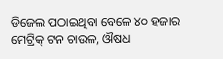ଡିଜେଲ ପଠାଇଥିବା ବେଳେ ୪୦ ହଜାର ମେଟ୍ରିକ୍ ଟନ ଚାଉଳ, ଔଷଧ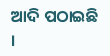ଆଦି ପଠାଇଛି ।